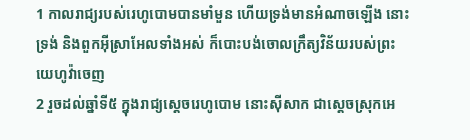1 កាលរាជ្យរបស់រេហូបោមបានមាំមួន ហើយទ្រង់មានអំណាចឡើង នោះទ្រង់ និងពួកអ៊ីស្រាអែលទាំងអស់ ក៏បោះបង់ចោលក្រឹត្យវិន័យរបស់ព្រះយេហូវ៉ាចេញ
2 រួចដល់ឆ្នាំទី៥ ក្នុងរាជ្យស្តេចរេហូបោម នោះស៊ីសាក ជាស្តេចស្រុកអេ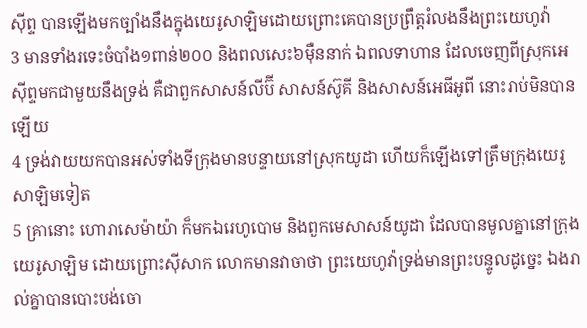ស៊ីព្ទ បានឡើងមកច្បាំងនឹងក្នុងយេរូសាឡិមដោយព្រោះគេបានប្រព្រឹត្តរំលងនឹងព្រះយេហូវ៉ា
3 មានទាំងរទេះចំបាំង១ពាន់២០០ និងពលសេះ៦ម៉ឺននាក់ ឯពលទាហាន ដែលចេញពីស្រុកអេស៊ីព្ទមកជាមួយនឹងទ្រង់ គឺជាពួកសាសន៍លីប៊ី សាសន៍ស៊ូគី និងសាសន៍អេធីអូពី នោះរាប់មិនបានឡើយ
4 ទ្រង់វាយយកបានអស់ទាំងទីក្រុងមានបន្ទាយនៅស្រុកយូដា ហើយក៏ឡើងទៅត្រឹមក្រុងយេរូសាឡិមទៀត
5 គ្រានោះ ហោរាសេម៉ាយ៉ា ក៏មកឯរេហូបោម និងពួកមេសាសន៍យូដា ដែលបានមូលគ្នានៅក្រុងយេរូសាឡិម ដោយព្រោះស៊ីសាក លោកមានវាចាថា ព្រះយេហូវ៉ាទ្រង់មានព្រះបន្ទូលដូច្នេះ ឯងរាល់គ្នាបានបោះបង់ចោ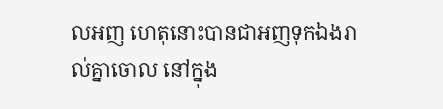លអញ ហេតុនោះបានជាអញទុកឯងរាល់គ្នាចោល នៅក្នុង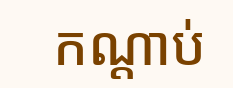កណ្តាប់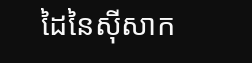ដៃនៃស៊ីសាក